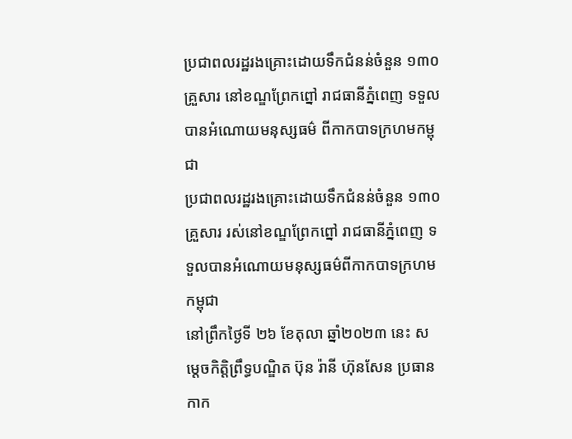ប្រជាពលរដ្ឋរងគ្រោះដោយទឹកជំនន់ចំនួន ១៣០ គ្រួសារ នៅខណ្ឌព្រែកព្នៅ រាជធានីភ្នំពេញ ទទួលបានអំណោយមនុស្សធម៌ ពីកាកបាទក្រហមកម្ពុជា
ប្រជាពលរដ្ឋរងគ្រោះដោយទឹកជំនន់ចំនួន ១៣០ គ្រួសារ រស់នៅខណ្ឌព្រែកព្នៅ រាជធានីភ្នំពេញ ទទួលបានអំណោយមនុស្សធម៌ពីកាកបាទក្រហមកម្ពុជា
នៅព្រឹកថ្ងៃទី ២៦ ខែតុលា ឆ្នាំ២០២៣ នេះ សម្តេចកិត្តិព្រឹទ្ធបណ្ឌិត ប៊ុន រ៉ានី ហ៊ុនសែន ប្រធានកាក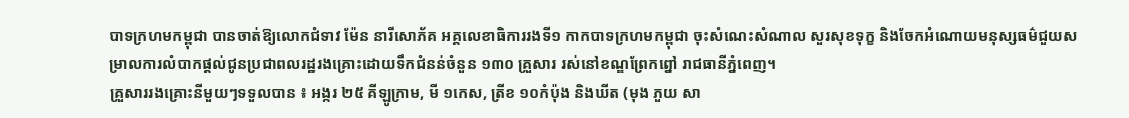បាទក្រហមកម្ពុជា បានចាត់ឱ្យលោកជំទាវ ម៉ែន នារីសោភ័គ អគ្គលេខាធិការរងទី១ កាកបាទក្រហមកម្ពុជា ចុះសំណេះសំណាល សួរសុខទុក្ខ និងចែកអំណោយមនុស្សធម៌ជួយសម្រាលការលំបាកផ្តល់ជូនប្រជាពលរដ្ឋរងគ្រោះដោយទឹកជំនន់ចំនួន ១៣០ គ្រួសារ រស់នៅខណ្ឌព្រែកព្នៅ រាជធានីភ្នំពេញ។
គ្រួសាររងគ្រោះនីមួយៗទទួលបាន ៖ អង្ករ ២៥ គីឡូក្រាម, មី ១កេស, ត្រីខ ១០កំប៉ុង និងឃីត (មុង ភួយ សា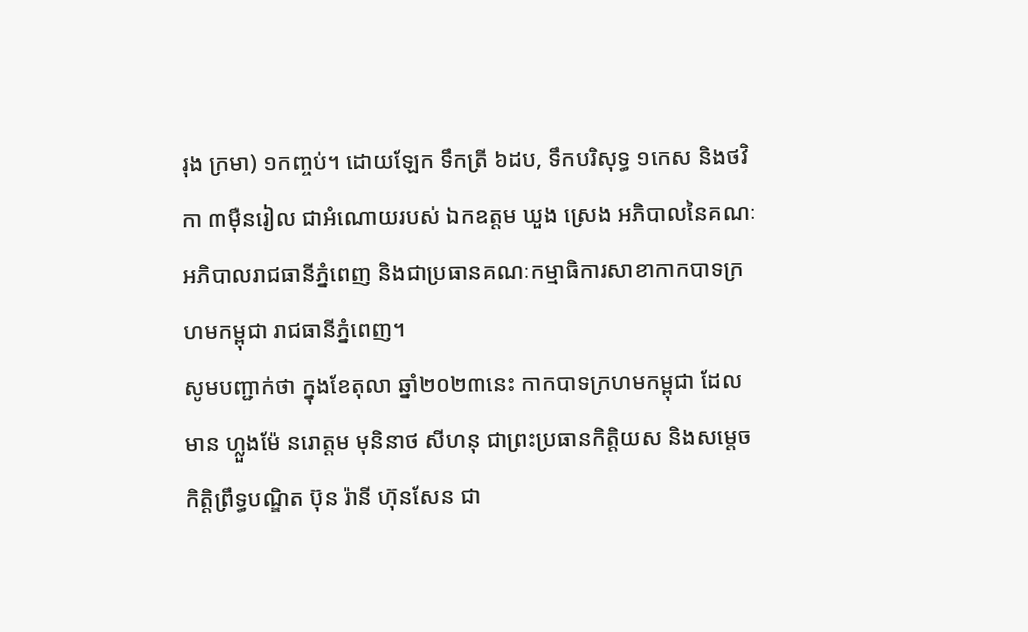រុង ក្រមា) ១កញ្ចប់។ ដោយឡែក ទឹកត្រី ៦ដប, ទឹកបរិសុទ្ធ ១កេស និងថវិកា ៣ម៉ឺនរៀល ជាអំណោយរបស់ ឯកឧត្តម ឃួង ស្រេង អភិបាលនៃគណៈអភិបាលរាជធានីភ្នំពេញ និងជាប្រធានគណៈកម្មាធិការសាខាកាកបាទក្រហមកម្ពុជា រាជធានីភ្នំពេញ។
សូមបញ្ជាក់ថា ក្នុងខែតុលា ឆ្នាំ២០២៣នេះ កាកបាទក្រហមកម្ពុជា ដែលមាន ហ្លួងម៉ែ នរោត្តម មុនិនាថ សីហនុ ជាព្រះប្រធានកិត្តិយស និងសម្តេចកិត្តិព្រឹទ្ធបណ្ឌិត ប៊ុន រ៉ានី ហ៊ុនសែន ជា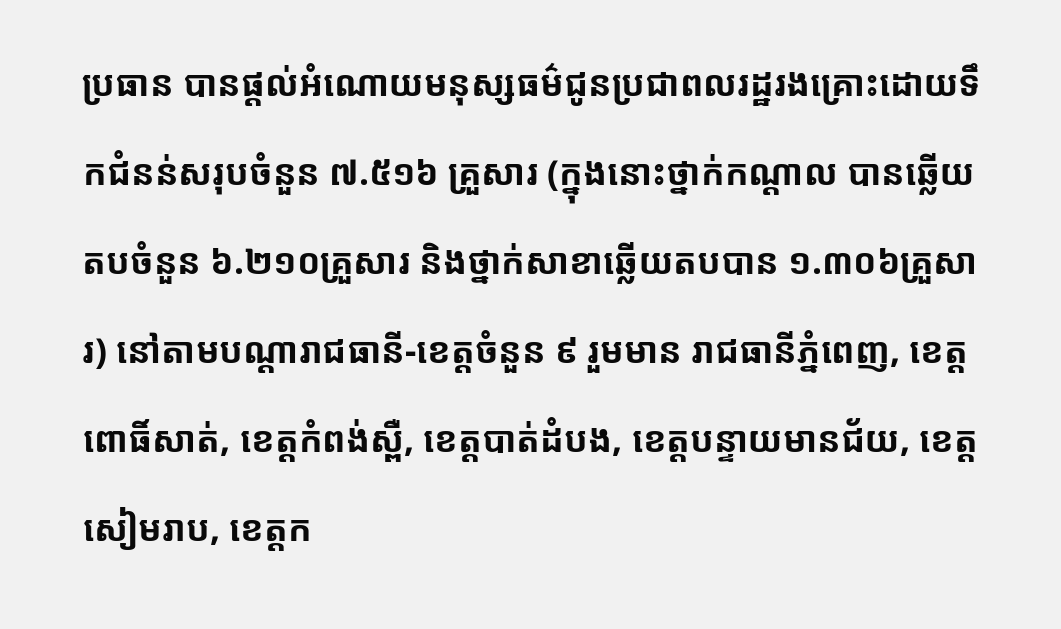ប្រធាន បានផ្តល់អំណោយមនុស្សធម៌ជូនប្រជាពលរដ្ឋរងគ្រោះដោយទឹកជំនន់សរុបចំនួន ៧.៥១៦ គ្រួសារ (ក្នុងនោះថ្នាក់កណ្តាល បានឆ្លើយតបចំនួន ៦.២១០គ្រួសារ និងថ្នាក់សាខាឆ្លើយតបបាន ១.៣០៦គ្រួសារ) នៅតាមបណ្តារាជធានី-ខេត្តចំនួន ៩ រួមមាន រាជធានីភ្នំពេញ, ខេត្តពោធិ៍សាត់, ខេត្តកំពង់ស្ពឺ, ខេត្តបាត់ដំបង, ខេត្តបន្ទាយមានជ័យ, ខេត្តសៀមរាប, ខេត្តក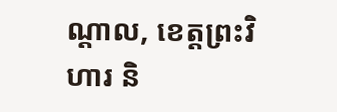ណ្តាល, ខេត្តព្រះវិហារ និ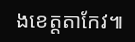ងខេត្តតាកែវ៕